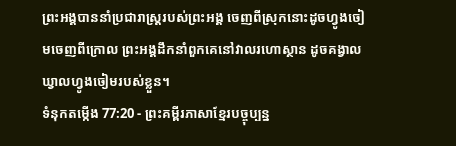ព្រះអង្គបាននាំប្រជារាស្ត្ររបស់ព្រះអង្គ ចេញពីស្រុកនោះដូចហ្វូងចៀមចេញពីក្រោល ព្រះអង្គដឹកនាំពួកគេនៅវាលរហោស្ថាន ដូចគង្វាលឃ្វាលហ្វូងចៀមរបស់ខ្លួន។
ទំនុកតម្កើង 77:20 - ព្រះគម្ពីរភាសាខ្មែរបច្ចុប្បន្ន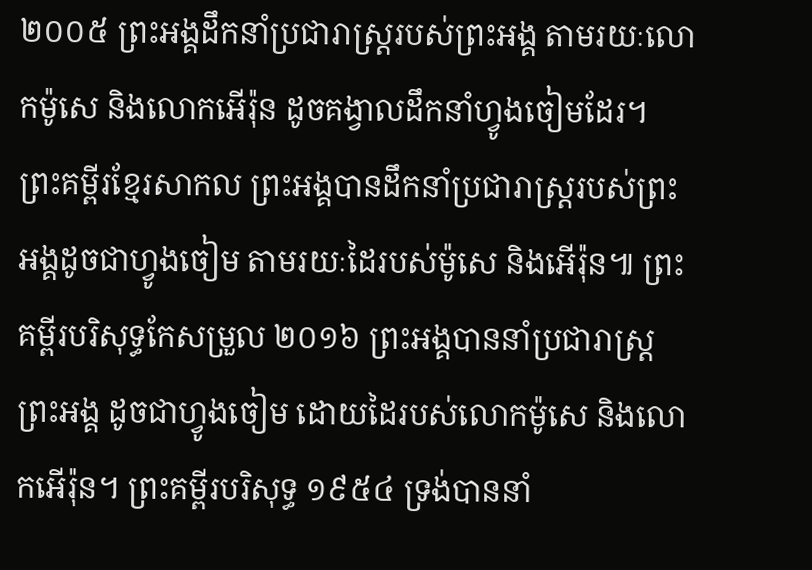២០០៥ ព្រះអង្គដឹកនាំប្រជារាស្ត្ររបស់ព្រះអង្គ តាមរយៈលោកម៉ូសេ និងលោកអើរ៉ុន ដូចគង្វាលដឹកនាំហ្វូងចៀមដែរ។ ព្រះគម្ពីរខ្មែរសាកល ព្រះអង្គបានដឹកនាំប្រជារាស្ត្ររបស់ព្រះអង្គដូចជាហ្វូងចៀម តាមរយៈដៃរបស់ម៉ូសេ និងអើរ៉ុន៕ ព្រះគម្ពីរបរិសុទ្ធកែសម្រួល ២០១៦ ព្រះអង្គបាននាំប្រជារាស្ត្រព្រះអង្គ ដូចជាហ្វូងចៀម ដោយដៃរបស់លោកម៉ូសេ និងលោកអើរ៉ុន។ ព្រះគម្ពីរបរិសុទ្ធ ១៩៥៤ ទ្រង់បាននាំ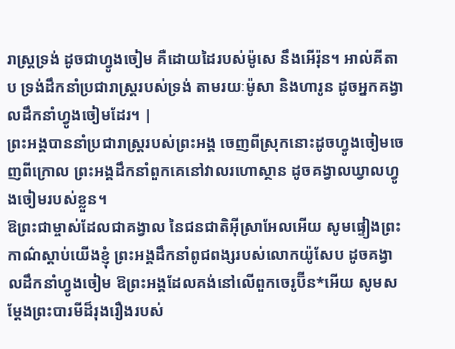រាស្ត្រទ្រង់ ដូចជាហ្វូងចៀម គឺដោយដៃរបស់ម៉ូសេ នឹងអើរ៉ុន។ អាល់គីតាប ទ្រង់ដឹកនាំប្រជារាស្ត្ររបស់ទ្រង់ តាមរយៈម៉ូសា និងហារូន ដូចអ្នកគង្វាលដឹកនាំហ្វូងចៀមដែរ។ |
ព្រះអង្គបាននាំប្រជារាស្ត្ររបស់ព្រះអង្គ ចេញពីស្រុកនោះដូចហ្វូងចៀមចេញពីក្រោល ព្រះអង្គដឹកនាំពួកគេនៅវាលរហោស្ថាន ដូចគង្វាលឃ្វាលហ្វូងចៀមរបស់ខ្លួន។
ឱព្រះជាម្ចាស់ដែលជាគង្វាល នៃជនជាតិអ៊ីស្រាអែលអើយ សូមផ្ទៀងព្រះកាណ៌ស្ដាប់យើងខ្ញុំ ព្រះអង្គដឹកនាំពូជពង្សរបស់លោកយ៉ូសែប ដូចគង្វាលដឹកនាំហ្វូងចៀម ឱព្រះអង្គដែលគង់នៅលើពួកចេរូប៊ីន*អើយ សូមសម្តែងព្រះបារមីដ៏រុងរឿងរបស់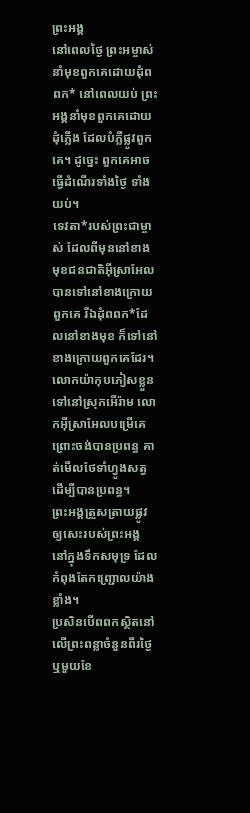ព្រះអង្គ
នៅពេលថ្ងៃ ព្រះអម្ចាស់នាំមុខពួកគេដោយដុំពពក* នៅពេលយប់ ព្រះអង្គនាំមុខពួកគេដោយដុំភ្លើង ដែលបំភ្លឺផ្លូវពួកគេ។ ដូច្នេះ ពួកគេអាចធ្វើដំណើរទាំងថ្ងៃ ទាំងយប់។
ទេវតា*របស់ព្រះជាម្ចាស់ ដែលពីមុននៅខាងមុខជនជាតិអ៊ីស្រាអែល បានទៅនៅខាងក្រោយពួកគេ រីឯដុំពពក*ដែលនៅខាងមុខ ក៏ទៅនៅខាងក្រោយពួកគេដែរ។
លោកយ៉ាកុបភៀសខ្លួនទៅនៅស្រុកអើរ៉ាម លោកអ៊ីស្រាអែលបម្រើគេ ព្រោះចង់បានប្រពន្ធ គាត់មើលថែទាំហ្វូងសត្វ ដើម្បីបានប្រពន្ធ។
ព្រះអង្គត្រួសត្រាយផ្លូវឲ្យសេះរបស់ព្រះអង្គ នៅក្នុងទឹកសមុទ្រ ដែលកំពុងតែកញ្ជ្រោលយ៉ាងខ្លាំង។
ប្រសិនបើពពកស្ថិតនៅលើព្រះពន្លាចំនួនពីរថ្ងៃ ឬមួយខែ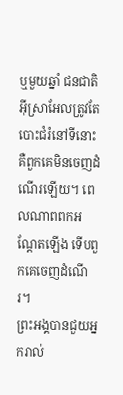ឬមួយឆ្នាំ ជនជាតិអ៊ីស្រាអែលត្រូវតែបោះជំរំនៅទីនោះ គឺពួកគេមិនចេញដំណើរឡើយ។ ពេលណាពពកអណ្ដែតឡើង ទើបពួកគេចេញដំណើរ។
ព្រះអង្គបានជួយអ្នករាល់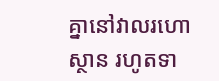គ្នានៅវាលរហោស្ថាន រហូតទា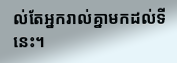ល់តែអ្នករាល់គ្នាមកដល់ទីនេះ។